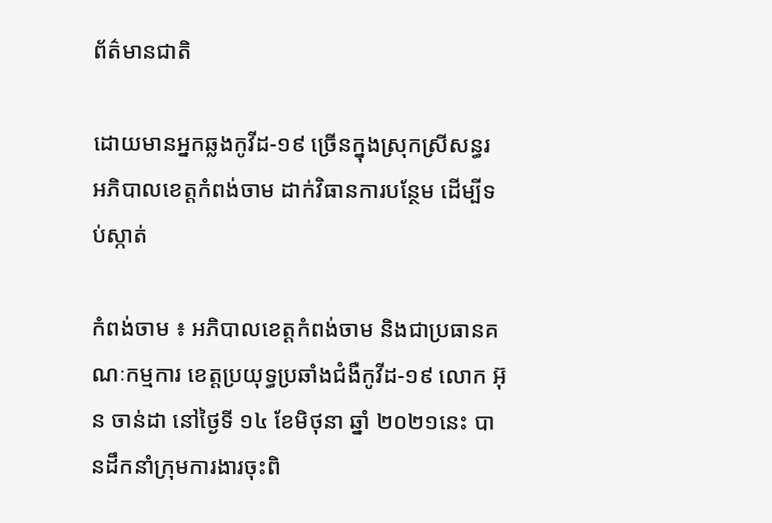ព័ត៌មានជាតិ

ដោយមានអ្នកឆ្លងកូវីដ-១៩ ច្រើនក្នុងស្រុកស្រីសន្ធរ អភិបាលខេត្តកំពង់ចាម ដាក់វិធានការបន្ថែម ដើម្បីទប់ស្កាត់

កំពង់ចាម ៖ អភិបាលខេត្តកំពង់ចាម និងជាប្រធានគណៈកម្មការ ខេត្តប្រយុទ្ធប្រឆាំងជំងឺកូវីដ-១៩ លោក អ៊ុន ចាន់ដា នៅថ្ងៃទី ១៤ ខែមិថុនា ឆ្នាំ ២០២១នេះ បានដឹកនាំក្រុមការងារចុះពិ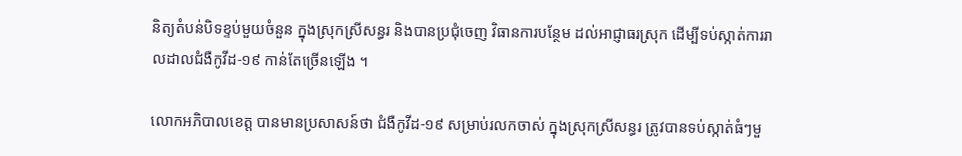និត្យតំបន់បិទខ្ទប់មួយចំនួន ក្នុងស្រុកស្រីសន្ធរ និងបានប្រជុំចេញ វិធានការបន្ថែម ដល់អាជ្ញាធរស្រុក ដើម្បីទប់ស្កាត់ការរាលដាលជំងឺកូវីដ-១៩ កាន់តែច្រើនឡើង ។

លោកអភិបាលខេត្ត បានមានប្រសាសន៍ថា ជំងឺកូវីដ-១៩ សម្រាប់រលកចាស់ ក្នុងស្រុកស្រីសន្ធរ ត្រូវបានទប់ស្កាត់ធំៗមួ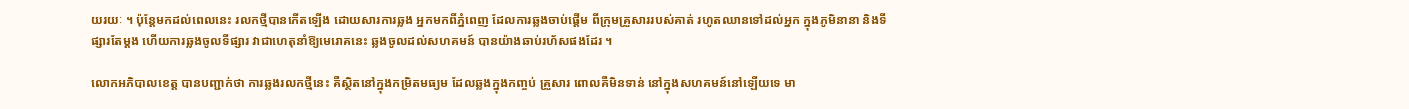យរយៈ ។ ប៉ុន្តែមកដល់ពេលនេះ រលកថ្មីបានកើតឡើង ដោយសារការឆ្លង អ្នកមកពីភ្នំពេញ ដែលការឆ្លងចាប់ផ្ដើម ពីក្រុមគ្រួសាររបស់គាត់ រហូតឈានទៅដល់អ្នក ក្នុងភូមិនានា និងទីផ្សារតែម្ដង ហើយការឆ្លងចូលទីផ្សារ វាជាហេតុនាំឱ្យមេរោគនេះ ឆ្លងចូលដល់សហគមន៍ បានយ៉ាងឆាប់រហ័សផងដែរ ។

លោកអភិបាលខេត្ត បានបញ្ជាក់ថា ការឆ្លងរលកថ្មីនេះ គឺស្ថិតនៅក្នុងកម្រិតមធ្យម ដែលឆ្លងក្នុងកញ្ចប់ គ្រួសារ ពោលគឺមិនទាន់ នៅក្នុងសហគមន៍នៅឡើយទេ មា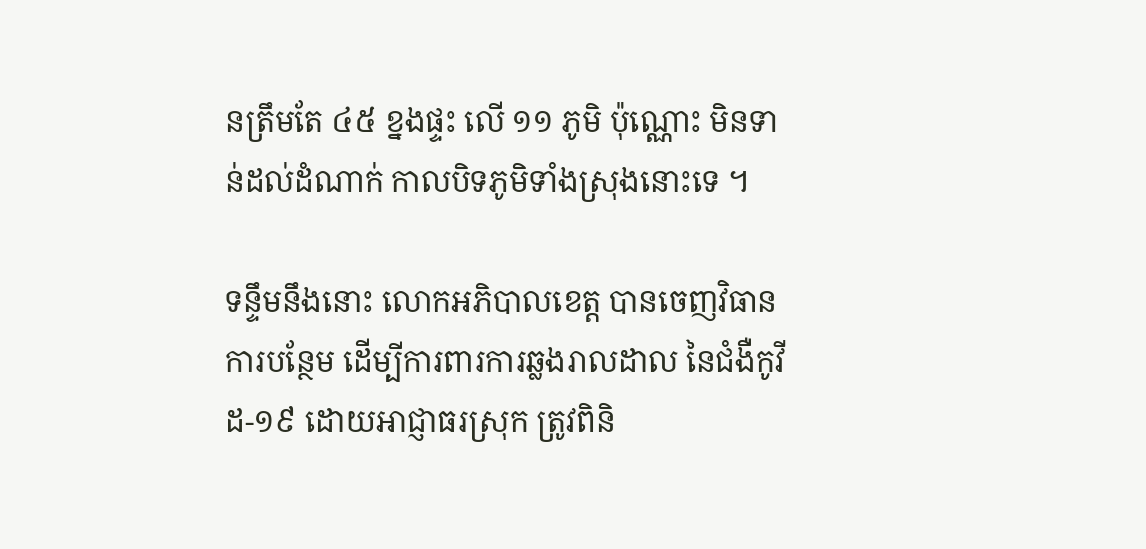នត្រឹមតែ ៤៥ ខ្នងផ្ទះ លើ ១១ ភូមិ ប៉ុណ្ណោះ មិនទាន់ដល់ដំណាក់ កាលបិទភូមិទាំងស្រុងនោះទេ ។

ទន្ទឹមនឹងនោះ លោកអភិបាលខេត្ត បានចេញវិធានការបន្ថែម ដើម្បីការពារការឆ្លងរាលដាល នៃជំងឺកូវីដ-១៩ ដោយអាជ្ញាធរស្រុក ត្រូវពិនិ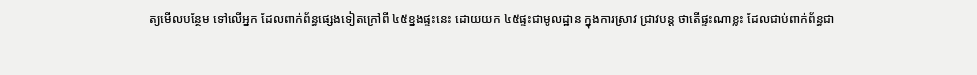ត្យមើលបន្ថែម ទៅលើអ្នក ដែលពាក់ព័ន្ធផ្សេងទៀតក្រៅពី ៤៥ខ្នងផ្ទះនេះ ដោយយក ៤៥ផ្ទះជាមូលដ្ឋាន ក្នុងការស្រាវ ជ្រាវបន្ត ថាតើផ្ទះណាខ្លះ ដែលជាប់ពាក់ព័ន្ធជា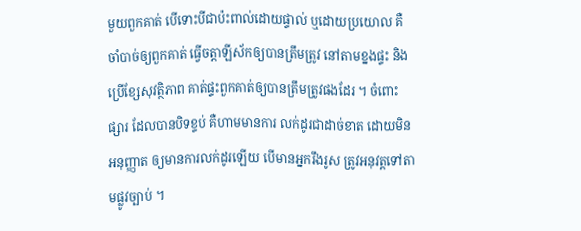មួយពួកគាត់ បើទោះបីជាប៉ះពាល់ដោយផ្ទាល់ ឬដោយប្រយោល គឺចាំបាច់ឲ្យពួកគាត់ ធ្វើចត្តាឡីស័កឲ្យបានត្រឹមត្រូវ នៅតាមខ្នងផ្ទះ និងប្រើខ្សែសុវត្ថិភាព គាត់ផ្ទះពួកគាត់ឲ្យបានត្រឹមត្រូវផងដែរ ។ ចំពោះផ្សារ ដែលបានបិទខ្ទប់ គឺហាមមានការ លក់ដូរជាដាច់ខាត ដោយមិនអនុញ្ញាត ឲ្យមានការលក់ដូរឡើយ បើមានអ្នករឹងរូស ត្រូវអនុវត្តទៅតាមផ្លូវច្បាប់ ។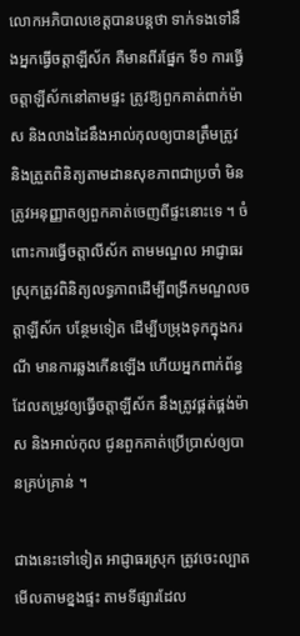លោកអភិបាលខេត្តបានបន្តថា ទាក់ទងទៅនឹងអ្នកធ្វើចត្តាឡីស័ក គឺមានពីរផ្នែក ទី១ ការធ្វើចត្តាឡីស័កនៅតាមផ្ទះ ត្រូវឱ្យពួកគាត់ពាក់ម៉ាស និងលាងដៃនឹងអាល់កុលឲ្យបានត្រឹមត្រូវ និងត្រួតពិនិត្យតាមដានសុខភាពជាប្រចាំ មិនត្រូវអនុញ្ញាតឲ្យពួកគាត់ចេញពីផ្ទះនោះទេ ។ ចំពោះការធ្វើចត្តាលីស័ក តាមមណ្ឌល អាជ្ញាធរស្រុកត្រូវពិនិត្យលទ្ធភាពដើម្បីពង្រីកមណ្ឌលចត្តាឡីស័ក បន្ថែមទៀត ដើម្បីបម្រុងទុកក្នុងករណី មានការឆ្លងកើនឡើង ហើយអ្នកពាក់ព័ន្ធ ដែលតម្រូវឲ្យធ្វើចត្តាឡីស័ក នឹងត្រូវផ្គត់ផ្គង់ម៉ាស និងអាល់កុល ជូនពួកគាត់ប្រើប្រាស់ឲ្យបានគ្រប់គ្រាន់ ។

ជាងនេះទៅទៀត អាជ្ញាធរស្រុក ត្រូវចេះល្បាតមើលតាមខ្នងផ្ទះ តាមទីផ្សារដែល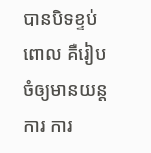បានបិទខ្ទប់ ពោល គឺរៀបចំឲ្យមានយន្តការ ការ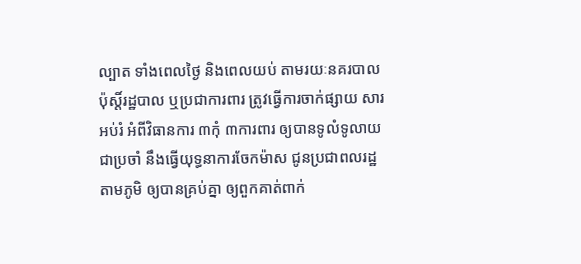ល្បាត ទាំងពេលថ្ងៃ និងពេលយប់ តាមរយៈនគរបាលប៉ុស្តិ៍រដ្ឋបាល ឬប្រជាការពារ ត្រូវធ្វើការចាក់ផ្សាយ សារអប់រំ អំពីវិធានការ ៣កុំ ៣ការពារ ឲ្យបានទូលំទូលាយជាប្រចាំ នឹងធ្វើយុទ្ធនាការចែកម៉ាស ជូនប្រជាពលរដ្ឋតាមភូមិ ឲ្យបានគ្រប់គ្នា ឲ្យពួកគាត់ពាក់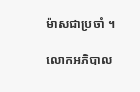ម៉ាសជាប្រចាំ ។

លោកអភិបាល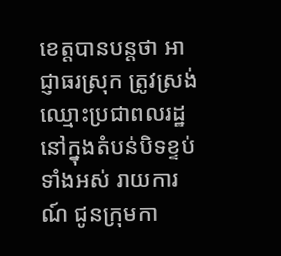ខេត្តបានបន្តថា អាជ្ញាធរស្រុក ត្រូវស្រង់ឈ្មោះប្រជាពលរដ្ឋ នៅក្នុងតំបន់បិទខ្ទប់ទាំងអស់ រាយការណ៍ ជូនក្រុមកា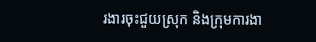រងារចុះជួយស្រុក និងក្រុមការងា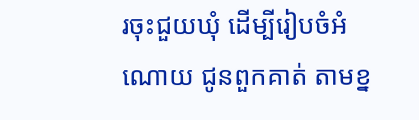រចុះជួយឃុំ ដើម្បីរៀបចំអំណោយ ជូនពួកគាត់ តាមខ្ន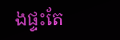ងផ្ទះតែ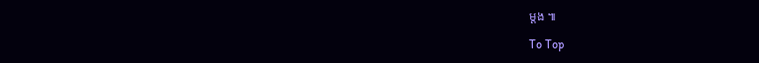ម្ដង ៕

To Top